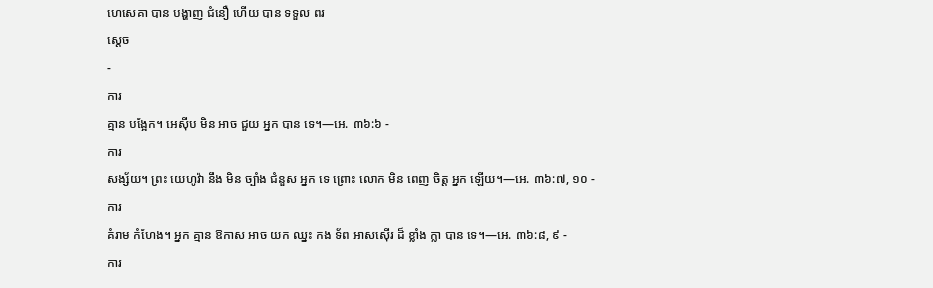ហេសេគា បាន បង្ហាញ ជំនឿ ហើយ បាន ទទួល ពរ
ស្ដេច
-
ការ
គ្មាន បង្អែក។ អេស៊ីប មិន អាច ជួយ អ្នក បាន ទេ។—អេ. ៣៦:៦ -
ការ
សង្ស័យ។ ព្រះ យេហូវ៉ា នឹង មិន ច្បាំង ជំនួស អ្នក ទេ ព្រោះ លោក មិន ពេញ ចិត្ដ អ្នក ឡើយ។—អេ. ៣៦:៧, ១០ -
ការ
គំរាម កំហែង។ អ្នក គ្មាន ឱកាស អាច យក ឈ្នះ កង ទ័ព អាសស៊ើរ ដ៏ ខ្លាំង ក្លា បាន ទេ។—អេ. ៣៦:៨, ៩ -
ការ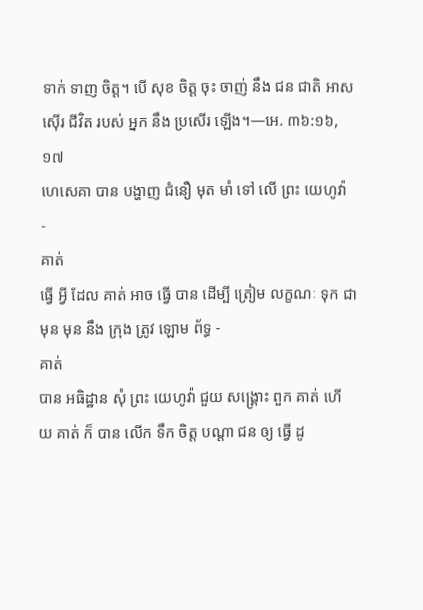ទាក់ ទាញ ចិត្ដ។ បើ សុខ ចិត្ដ ចុះ ចាញ់ នឹង ជន ជាតិ អាសស៊ើរ ជីវិត របស់ អ្នក នឹង ប្រសើរ ឡើង។—អេ. ៣៦:១៦, ១៧
ហេសេគា បាន បង្ហាញ ជំនឿ មុត មាំ ទៅ លើ ព្រះ យេហូវ៉ា
-
គាត់
ធ្វើ អ្វី ដែល គាត់ អាច ធ្វើ បាន ដើម្បី ត្រៀម លក្ខណៈ ទុក ជា មុន មុន នឹង ក្រុង ត្រូវ ឡោម ព័ទ្ធ -
គាត់
បាន អធិដ្ឋាន សុំ ព្រះ យេហូវ៉ា ជួយ សង្គ្រោះ ពួក គាត់ ហើយ គាត់ ក៏ បាន លើក ទឹក ចិត្ដ បណ្ដា ជន ឲ្យ ធ្វើ ដូ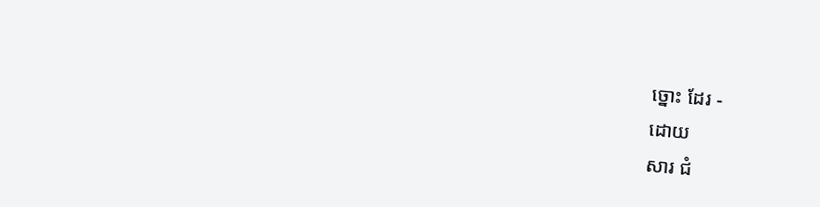ច្នោះ ដែរ -
ដោយ
សារ ជំ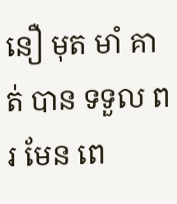នឿ មុត មាំ គាត់ បាន ទទួល ពរ មែន ពេ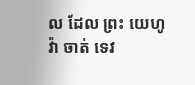ល ដែល ព្រះ យេហូវ៉ា ចាត់ ទេវ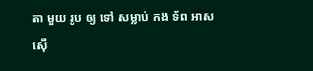តា មួយ រូប ឲ្យ ទៅ សម្លាប់ កង ទ័ព អាសស៊ើ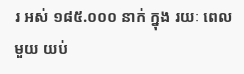រ អស់ ១៨៥.០០០ នាក់ ក្នុង រយៈ ពេល មួយ យប់